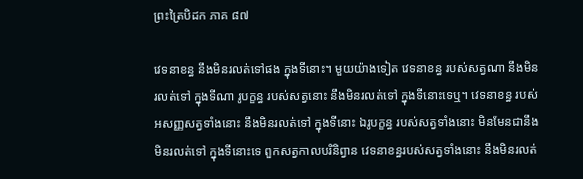ព្រះត្រៃបិដក ភាគ ៨៧

វេទនាខន្ធ នឹងមិនរលត់ទៅផង ក្នុងទីនោះ។ មួយយ៉ាងទៀត វេទនាខន្ធ របស់សត្វណា នឹងមិនរលត់ទៅ ក្នុងទីណា រូបក្ខន្ធ របស់សត្វនោះ នឹងមិនរលត់ទៅ ក្នុងទីនោះទេឬ។ វេទនាខន្ធ របស់អសញ្ញសត្វទាំងនោះ នឹងមិនរលត់ទៅ ក្នុងទីនោះ ឯរូបក្ខន្ធ របស់សត្វទាំងនោះ មិនមែនជានឹងមិនរលត់ទៅ ក្នុងទីនោះទេ ពួកសត្វកាលបរិនិព្វាន វេទនាខន្ធរបស់សត្វទាំងនោះ នឹងមិនរលត់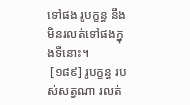ទៅផង រូបក្ខន្ធ នឹងមិនរលត់ទៅផងក្នុងទីនោះ។
 [១៨៩] រូបក្ខន្ធ របស់សត្វណា រលត់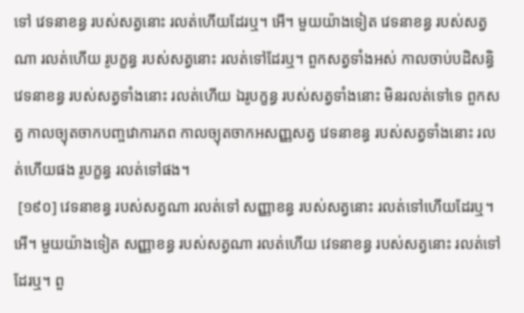ទៅ វេទនាខន្ធ របស់សត្វនោះ រលត់ហើយដែរឬ។ អើ។ មួយយ៉ាងទៀត វេទនាខន្ធ របស់សត្វណា រលត់ហើយ រូបក្ខន្ធ របស់សត្វនោះ រលត់ទៅដែរឬ។ ពួកសត្វទាំងអស់ កាលចាប់បដិសន្ធិ វេទនាខន្ធ របស់សត្វទាំងនោះ រលត់ហើយ ឯរូបក្ខន្ធ របស់សត្វទាំងនោះ មិនរលត់ទៅទេ ពួកសត្វ កាលច្យុតចាកបញ្ចវោការភព កាលច្យុតចាកអសញ្ញសត្វ វេទនាខន្ធ របស់សត្វទាំងនោះ រលត់ហើយផង រូបក្ខន្ធ រលត់ទៅផង។
 [១៩០] វេទនាខន្ធ របស់សត្វណា រលត់ទៅ សញ្ញាខន្ធ របស់សត្វនោះ រលត់ទៅហើយដែរឬ។ អើ។ មួយយ៉ាងទៀត សញ្ញាខន្ធ របស់សត្វណា រលត់ហើយ វេទនាខន្ធ របស់សត្វនោះ រលត់ទៅដែរឬ។ ពួ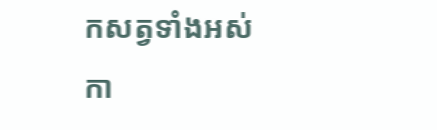កសត្វទាំងអស់ កា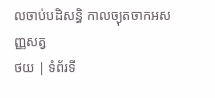លចាប់បដិសន្ធិ កាលច្យុតចាកអសញ្ញសត្វ
ថយ | ទំព័រទី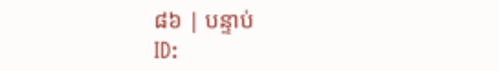៨៦ | បន្ទាប់
ID: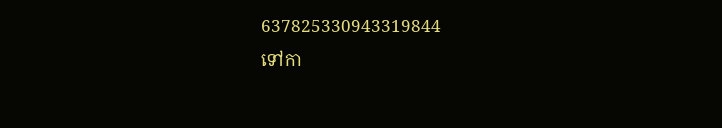637825330943319844
ទៅកា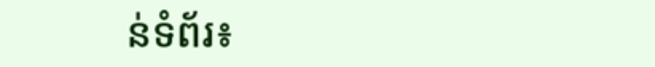ន់ទំព័រ៖